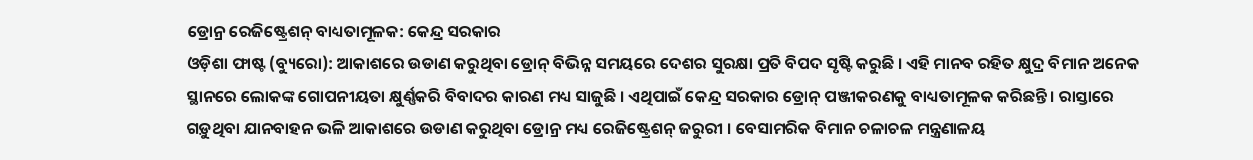ଡ୍ରୋନ୍ର ରେଜିଷ୍ଟ୍ରେଶନ୍ ବାଧ୍ୟତାମୂଳକ: କେନ୍ଦ୍ର ସରକାର
ଓଡ଼ିଶା ଫାଷ୍ଟ (ବ୍ୟୁରୋ): ଆକାଶରେ ଉଡାଣ କରୁଥିବା ଡ୍ରୋନ୍ ବିଭିନ୍ନ ସମୟରେ ଦେଶର ସୁରକ୍ଷା ପ୍ରତି ବିପଦ ସୃଷ୍ଟି କରୁଛି । ଏହି ମାନବ ରହିତ କ୍ଷୁଦ୍ର ବିମାନ ଅନେକ ସ୍ଥାନରେ ଲୋକଙ୍କ ଗୋପନୀୟତା କ୍ଷୁର୍ଣ୍ଣକରି ବିବାଦର କାରଣ ମଧ୍ୟ ସାଜୁଛି । ଏଥିପାଇଁ କେନ୍ଦ୍ର ସରକାର ଡ୍ରୋନ୍ ପଞ୍ଜୀକରଣକୁ ବାଧ୍ୟତାମୂଳକ କରିଛନ୍ତି । ରାସ୍ତାରେ ଗଡ଼ୁଥିବା ଯାନବାହନ ଭଳି ଆକାଶରେ ଉଡାଣ କରୁଥିବା ଡ୍ରୋନ୍ର ମଧ୍ୟ ରେଜିଷ୍ଟ୍ରେଶନ୍ ଜରୁରୀ । ବେସାମରିକ ବିମାନ ଚଳାଚଳ ମନ୍ତ୍ରଣାଳୟ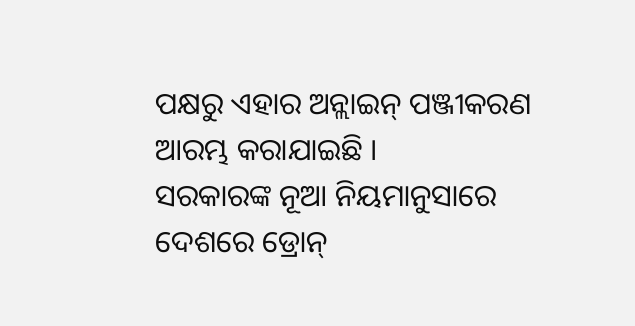ପକ୍ଷରୁ ଏହାର ଅନ୍ଲାଇନ୍ ପଞ୍ଜୀକରଣ ଆରମ୍ଭ କରାଯାଇଛି ।
ସରକାରଙ୍କ ନୂଆ ନିୟମାନୁସାରେ ଦେଶରେ ଡ୍ରୋନ୍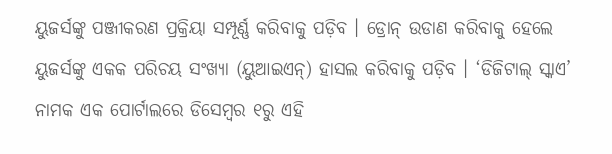ୟୁଜର୍ସଙ୍କୁ ପଞ୍ଜୀକରଣ ପ୍ରକ୍ରିୟା ସମ୍ପୂର୍ଣ୍ଣ କରିବାକୁ ପଡ଼ିବ । ଡ୍ରୋନ୍ ଉଡାଣ କରିବାକୁ ହେଲେ ୟୁଜର୍ସଙ୍କୁ ଏକକ ପରିଚୟ ସଂଖ୍ୟା (ୟୁଆଇଏନ୍) ହାସଲ କରିବାକୁ ପଡ଼ିବ । ‘ଡିଜିଟାଲ୍ ସ୍କାଏ’ ନାମକ ଏକ ପୋର୍ଟାଲରେ ଡିସେମ୍ବର ୧ରୁ ଏହି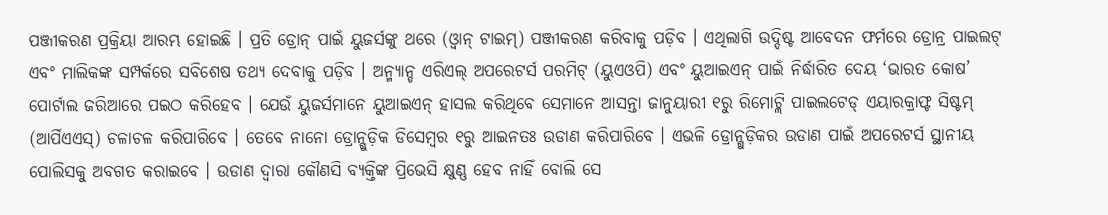ପଞ୍ଜୀକରଣ ପ୍ରକ୍ରିୟା ଆରମ୍ଭ ହୋଇଛି । ପ୍ରତି ଡ୍ରୋନ୍ ପାଇଁ ୟୁଜର୍ସଙ୍କୁ ଥରେ (ଓ୍ବାନ୍ ଟାଇମ୍) ପଞ୍ଜୀକରଣ କରିବାକୁ ପଡ଼ିବ । ଏଥିଲାଗି ଉଦ୍ଦିଷ୍ଟ ଆବେଦନ ଫର୍ମରେ ଡ୍ରୋନ୍ର ପାଇଲଟ୍ ଏବଂ ମାଲିକଙ୍କ ସମ୍ପର୍କରେ ସବିଶେଷ ତଥ୍ୟ ଦେବାକୁ ପଡ଼ିବ । ଅନ୍ମ୍ୟାନ୍ଡ ଏରିଏଲ୍ ଅପରେଟର୍ସ ପରମିଟ୍ (ୟୁଏଓପି) ଏବଂ ୟୁଆଇଏନ୍ ପାଇଁ ନିର୍ଦ୍ଧାରିତ ଦେୟ ‘ଭାରତ କୋଷ’ ପୋର୍ଟାଲ ଜରିଆରେ ପଇଠ କରିହେବ । ଯେଉଁ ୟୁଜର୍ସମାନେ ୟୁଆଇଏନ୍ ହାସଲ କରିଥିବେ ସେମାନେ ଆସନ୍ତା ଜାନୁୟାରୀ ୧ରୁ ରିମୋଟ୍ଲି ପାଇଲଟେଡ୍ ଏୟାରକ୍ରାଫ୍ଟ ସିଷ୍ଟମ୍ (ଆର୍ପିଏଏସ୍) ଚଳାଚଳ କରିପାରିବେ । ତେବେ ନାନୋ ଡ୍ରୋନ୍ଗୁଡ଼ିକ ଡିସେମ୍ବର ୧ରୁ ଆଇନତଃ ଉଡାଣ କରିପାରିବେ । ଏଭଳି ଡ୍ରୋନ୍ଗୁଡ଼ିକର ଉଡାଣ ପାଇଁ ଅପରେଟର୍ସ ସ୍ଥାନୀୟ ପୋଲିସକୁ ଅବଗତ କରାଇବେ । ଉଡାଣ ଦ୍ୱାରା କୌଣସି ବ୍ୟକ୍ତିଙ୍କ ପ୍ରିଭେସି କ୍ଷୁଣ୍ଣ ହେବ ନାହିଁ ବୋଲି ସେ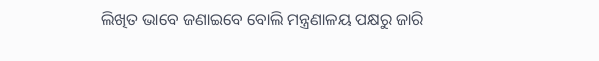ଲିଖିତ ଭାବେ ଜଣାଇବେ ବୋଲି ମନ୍ତ୍ରଣାଳୟ ପକ୍ଷରୁ ଜାରି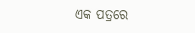ଏକ ପତ୍ରରେ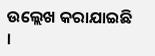ଉଲ୍ଲେଖ କରାଯାଇଛି ।